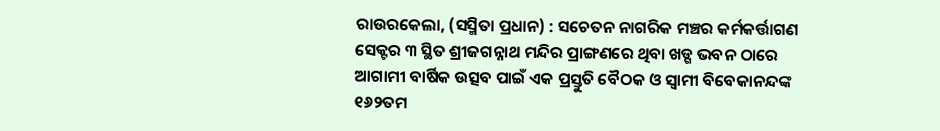ରାଉରକେଲା, (ସସ୍ମିତା ପ୍ରଧାନ) : ସଚେତନ ନାଗରିକ ମଞ୍ଚର କର୍ମକର୍ତ୍ତାଗଣ ସେକ୍ଟର ୩ ସ୍ଥିତ ଶ୍ରୀଜଗନ୍ନାଥ ମନ୍ଦିର ପ୍ରାଙ୍ଗଣରେ ଥିବା ଖଡ୍ଗ ଭବନ ଠାରେ ଆଗାମୀ ବାର୍ଷିକ ଉତ୍ସବ ପାଇଁ ଏକ ପ୍ରସ୍ତୁତି ବୈଠକ ଓ ସ୍ୱାମୀ ବିବେକାନନ୍ଦଙ୍କ ୧୬୨ତମ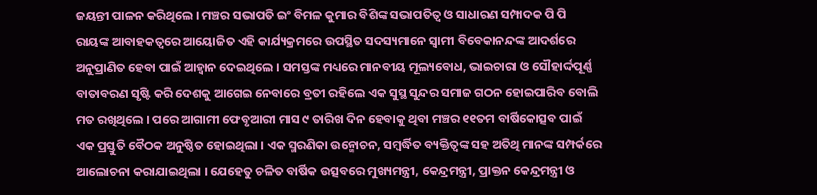ଜୟନ୍ତୀ ପାଳନ କରିଥିଲେ । ମଞ୍ଚର ସଭାପତି ଇଂ ବିମଳ କୁମାର ବିଶିଙ୍କ ସଭାପତିତ୍ୱ ଓ ସାଧାରଣ ସମ୍ପାଦକ ପି ପି ରାୟଙ୍କ ଆବାହକତ୍ଵରେ ଆୟୋଜିତ ଏହି କାର୍ଯ୍ୟକ୍ରମରେ ଉପସ୍ଥିତ ସଦସ୍ୟମାନେ ସ୍ୱାମୀ ବିବେକାନନ୍ଦଙ୍କ ଆଦର୍ଶରେ ଅନୁପ୍ରାଣିତ ହେବା ପାଇଁ ଆହ୍ୱାନ ଦେଇଥିଲେ । ସମସ୍ତଙ୍କ ମଧ୍ୟରେ ମାନବୀୟ ମୂଲ୍ୟବୋଧ, ଭାଇଚାରା ଓ ସୌହାର୍ଦ୍ଦପୂର୍ଣ୍ଣ ବାତାବରଣ ସୃଷ୍ଟି କରି ଦେଶକୁ ଆଗେଇ ନେବାରେ ବ୍ରତୀ ରହିଲେ ଏକ ସୁସ୍ଥ ସୁନ୍ଦର ସମାଜ ଗଠନ ହୋଇପାରିବ ବୋଲି ମତ ରଖିଥିଲେ । ପରେ ଆଗାମୀ ଫେବୃଆରୀ ମାସ ୯ ତାରିଖ ଦିନ ହେବାକୁ ଥିବା ମଞ୍ଚର ୧୧ତମ ବାର୍ଷିକୋତ୍ସବ ପାଇଁ ଏକ ପ୍ରସ୍ତୁତି ବୈଠକ ଅନୁଷ୍ଠିତ ହୋଇଥିଲା । ଏକ ସ୍ମରଣିକା ଉନ୍ମୋଚନ, ସମ୍ବର୍ଦ୍ଧିତ ବ୍ୟକ୍ତିତ୍ୱଙ୍କ ସହ ଅତିଥି ମାନଙ୍କ ସମ୍ପର୍କରେ ଆଲୋଚନା କରାଯାଇଥିଲା । ଯେହେତୁ ଚଳିତ ବାର୍ଷିକ ଉତ୍ସବରେ ମୁଖ୍ୟମନ୍ତ୍ରୀ, କେନ୍ଦ୍ରମନ୍ତ୍ରୀ, ପ୍ରାକ୍ତନ କେନ୍ଦ୍ରମନ୍ତ୍ରୀ ଓ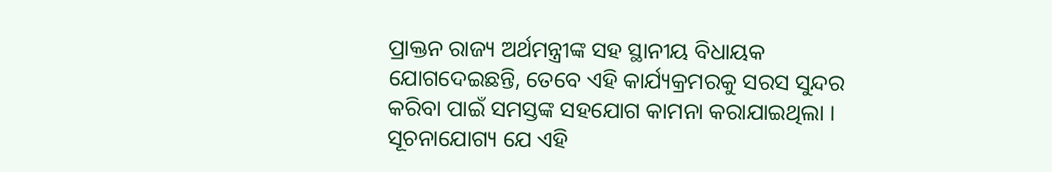ପ୍ରାକ୍ତନ ରାଜ୍ୟ ଅର୍ଥମନ୍ତ୍ରୀଙ୍କ ସହ ସ୍ଥାନୀୟ ବିଧାୟକ ଯୋଗଦେଇଛନ୍ତି, ତେବେ ଏହି କାର୍ଯ୍ୟକ୍ରମରକୁ ସରସ ସୁନ୍ଦର କରିବା ପାଇଁ ସମସ୍ତଙ୍କ ସହଯୋଗ କାମନା କରାଯାଇଥିଲା । ସୂଚନାଯୋଗ୍ୟ ଯେ ଏହି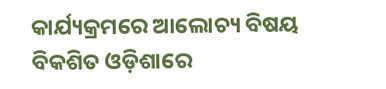କାର୍ଯ୍ୟକ୍ରମରେ ଆଲୋଚ୍ୟ ବିଷୟ ବିକଶିତ ଓଡ଼ିଶାରେ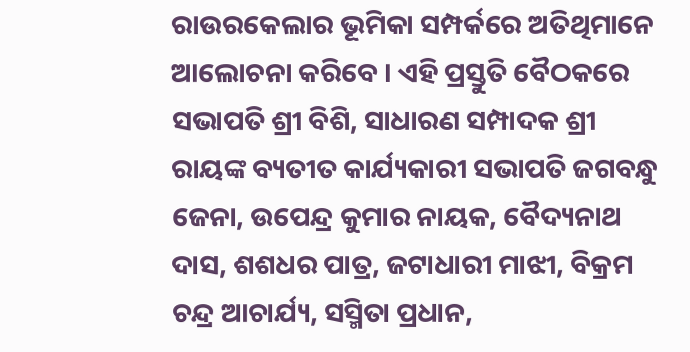ରାଉରକେଲାର ଭୂମିକା ସମ୍ପର୍କରେ ଅତିଥିମାନେ ଆଲୋଚନା କରିବେ । ଏହି ପ୍ରସ୍ତୁତି ବୈଠକରେ ସଭାପତି ଶ୍ରୀ ବିଶି, ସାଧାରଣ ସମ୍ପାଦକ ଶ୍ରୀ ରାୟଙ୍କ ବ୍ୟତୀତ କାର୍ଯ୍ୟକାରୀ ସଭାପତି ଜଗବନ୍ଧୁ ଜେନା, ଉପେନ୍ଦ୍ର କୁମାର ନାୟକ, ବୈଦ୍ୟନାଥ ଦାସ, ଶଶଧର ପାତ୍ର, ଜଟାଧାରୀ ମାଝୀ, ବିକ୍ରମ ଚନ୍ଦ୍ର ଆଚାର୍ଯ୍ୟ, ସସ୍ମିତା ପ୍ରଧାନ,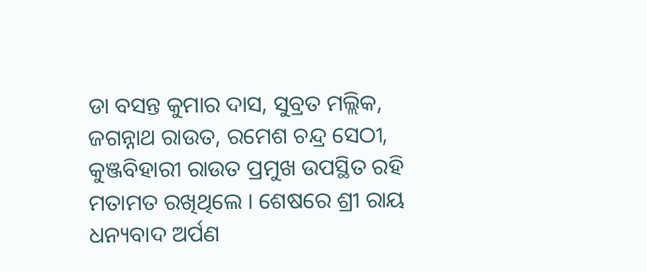ଡା ବସନ୍ତ କୁମାର ଦାସ, ସୁବ୍ରତ ମଲ୍ଲିକ, ଜଗନ୍ନାଥ ରାଉତ, ରମେଶ ଚନ୍ଦ୍ର ସେଠୀ, କୁଞ୍ଜବିହାରୀ ରାଉତ ପ୍ରମୁଖ ଉପସ୍ଥିତ ରହି ମତାମତ ରଖିଥିଲେ । ଶେଷରେ ଶ୍ରୀ ରାୟ ଧନ୍ୟବାଦ ଅର୍ପଣ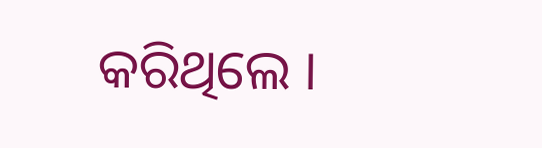କରିଥିଲେ ।